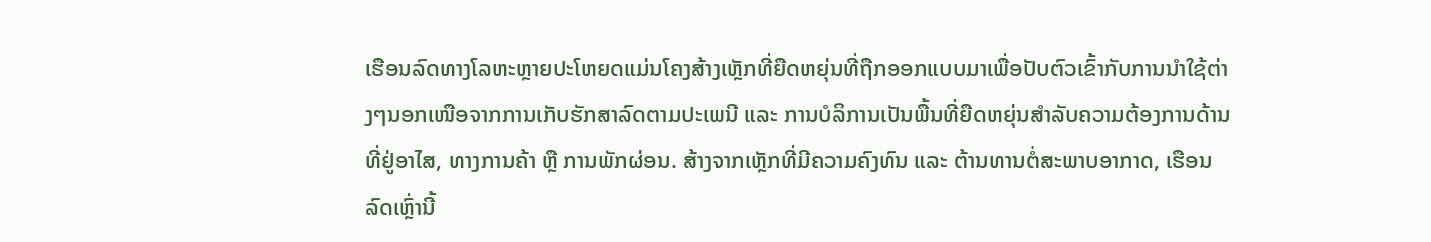ເຮືອນລົດທາງໂລຫະຫຼາຍປະໂຫຍດແມ່ນໂຄງສ້າງເຫຼັກທີ່ຍືດຫຍຸ່ນທີ່ຖືກອອກແບບມາເພື່ອປັບຕົວເຂົ້າກັບການນຳໃຊ້ຕ່າງໆນອກເໜືອຈາກການເກັບຮັກສາລົດຕາມປະເພນີ ແລະ ການບໍລິການເປັນພື້ນທີ່ຍືດຫຍຸ່ນສຳລັບຄວາມຕ້ອງການດ້ານທີ່ຢູ່ອາໄສ, ທາງການຄ້າ ຫຼື ການພັກຜ່ອນ. ສ້າງຈາກເຫຼັກທີ່ມີຄວາມຄົງທົນ ແລະ ຕ້ານທານຕໍ່ສະພາບອາກາດ, ເຮືອນລົດເຫຼົ່ານີ້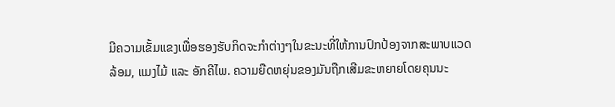ມີຄວາມເຂັ້ມແຂງເພື່ອຮອງຮັບກິດຈະກຳຕ່າງໆໃນຂະນະທີ່ໃຫ້ການປົກປ້ອງຈາກສະພາບແວດລ້ອມ, ແມງໄມ້ ແລະ ອັກຄີໄພ. ຄວາມຍືດຫຍຸ່ນຂອງມັນຖືກເສີມຂະຫຍາຍໂດຍຄຸນນະ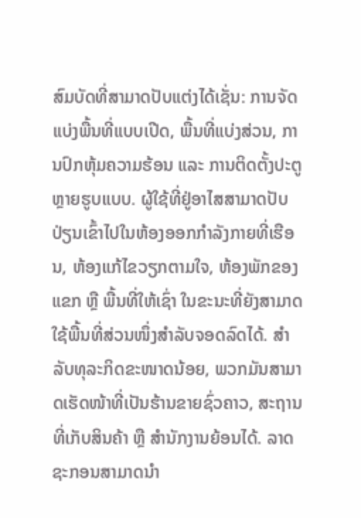ສົມບັດທີ່ສາມາດປັບແຕ່ງໄດ້ເຊັ່ນ: ການຈັດແບ່ງພື້ນທີ່ແບບເປີດ, ພື້ນທີ່ແບ່ງສ່ວນ, ການປົກຫຸ້ມຄວາມຮ້ອນ ແລະ ການຕິດຕັ້ງປະຕູຫຼາຍຮູບແບບ. ຜູ້ໃຊ້ທີ່ຢູ່ອາໄສສາມາດປັບປ່ຽນເຂົ້າໄປໃນຫ້ອງອອກກຳລັງກາຍທີ່ເຮືອນ, ຫ້ອງແກ້ໄຂວຽກຕາມໃຈ, ຫ້ອງພັກຂອງແຂກ ຫຼື ພື້ນທີ່ໃຫ້ເຊົ່າ ໃນຂະນະທີ່ຍັງສາມາດໃຊ້ພື້ນທີ່ສ່ວນໜຶ່ງສຳລັບຈອດລົດໄດ້. ສຳລັບທຸລະກິດຂະໜາດນ້ອຍ, ພວກມັນສາມາດເຮັດໜ້າທີ່ເປັນຮ້ານຂາຍຊົ່ວຄາວ, ສະຖານທີ່ເກັບສິນຄ້າ ຫຼື ສຳນັກງານຍ້ອນໄດ້. ລາດຊະກອນສາມາດນຳ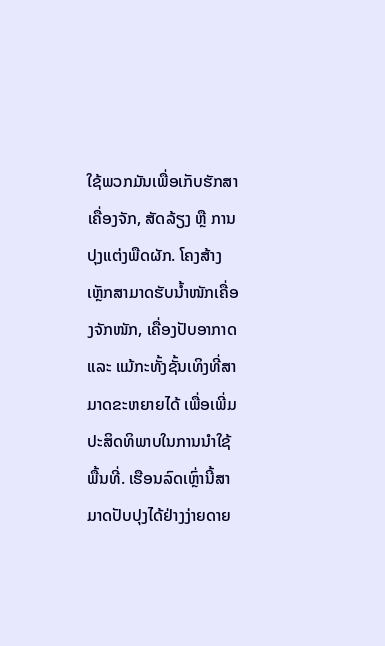ໃຊ້ພວກມັນເພື່ອເກັບຮັກສາເຄື່ອງຈັກ, ສັດລ້ຽງ ຫຼື ການປຸງແຕ່ງພືດຜັກ. ໂຄງສ້າງເຫຼັກສາມາດຮັບນ້ຳໜັກເຄື່ອງຈັກໜັກ, ເຄື່ອງປັບອາກາດ ແລະ ແມ້ກະທັ້ງຊັ້ນເທິງທີ່ສາມາດຂະຫຍາຍໄດ້ ເພື່ອເພີ່ມປະສິດທິພາບໃນການນຳໃຊ້ພື້ນທີ່. ເຮືອນລົດເຫຼົ່ານີ້ສາມາດປັບປຸງໄດ້ຢ່າງງ່າຍດາຍ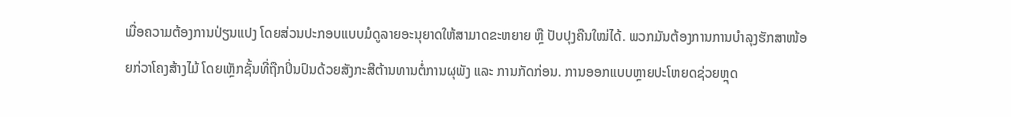ເມື່ອຄວາມຕ້ອງການປ່ຽນແປງ ໂດຍສ່ວນປະກອບແບບມໍດູລາຍອະນຸຍາດໃຫ້ສາມາດຂະຫຍາຍ ຫຼື ປັບປຸງຄືນໃໝ່ໄດ້. ພວກມັນຕ້ອງການການບຳລຸງຮັກສາໜ້ອຍກ່ວາໂຄງສ້າງໄມ້ ໂດຍເຫຼັກຊັ້ນທີ່ຖືກປິ່ນປົນດ້ວຍສັງກະສີຕ້ານທານຕໍ່ການຜຸພັງ ແລະ ການກັດກ່ອນ. ການອອກແບບຫຼາຍປະໂຫຍດຊ່ວຍຫຼຸດ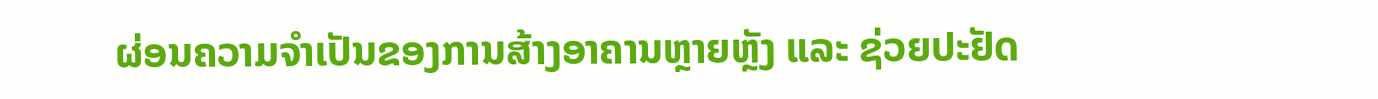ຜ່ອນຄວາມຈຳເປັນຂອງການສ້າງອາຄານຫຼາຍຫຼັງ ແລະ ຊ່ວຍປະຢັດ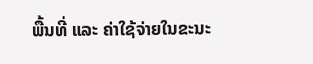ພື້ນທີ່ ແລະ ຄ່າໃຊ້ຈ່າຍໃນຂະນະ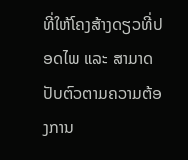ທີ່ໃຫ້ໂຄງສ້າງດຽວທີ່ປອດໄພ ແລະ ສາມາດປັບຕົວຕາມຄວາມຕ້ອງການ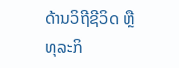ດ້ານວິຖີຊີວິດ ຫຼື ທຸລະກິ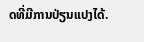ດທີ່ມີການປ່ຽນແປງໄດ້.